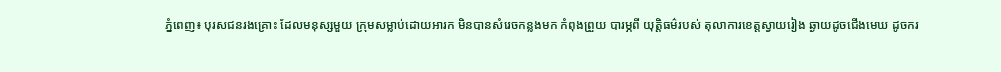ភ្នំពេញ៖ បុរសជនរងគ្រោះ ដែលមនុស្សមួយ ក្រុមសម្លាប់ដោយអារក មិនបានសំរេចកន្លងមក កំពុងព្រួយ បារម្ភពី យុត្តិធម៌របស់ តុលាការខេត្តស្វាយរៀង ឆ្ងាយដូចជើងមេឃ ដូចករ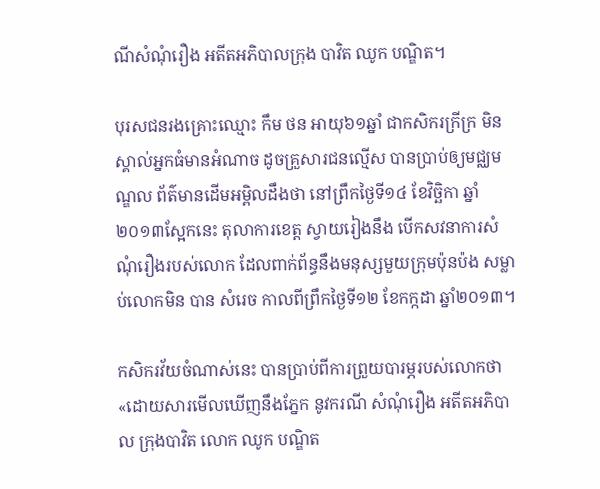ណីសំណុំរឿង អតីតអភិបាលក្រុង បាវិត ឈូក បណ្ឌិត។

បុរសជនរងគ្រោះឈ្មោះ កឹម ថន អាយុ៦១ឆ្នាំ ជាកសិករក្រីក្រ មិនស្គាល់អ្នកធំមានអំណាច ដូចគ្រួសារជនល្មើស បានប្រាប់ឲ្យមជ្ឈមណ្ឌល ព័ត៌មានដើមអម្ពិលដឹងថា នៅព្រឹកថ្ងៃទី១៤ ខែវិច្ឆិកា ឆ្នាំ២០១៣ស្អែកនេះ តុលាការខេត្ត ស្វាយរៀងនឹង បើកសវនាការសំណុំរឿងរបស់លោក ដែលពាក់ព័ន្ធនឹងមនុស្សមួយក្រុមប៉ុនប៉ង សម្លាប់លោកមិន បាន សំរេច កាលពីព្រឹកថ្ងៃទី១២ ខែកក្កដា ឆ្នាំ២០១៣។

កសិករវ័យចំណាស់នេះ បានប្រាប់ពីការព្រួយបារម្ភរបស់លោកថា «ដោយសារមើលឃើញនឹងភ្នែក នូវករណី សំណុំរឿង អតីតអភិបាល ក្រុងបាវិត លោក ឈូក បណ្ឌិត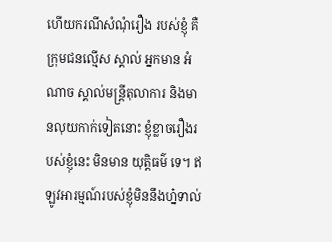ហើយករណីសំណុំរឿង របស់ខ្ញុំ គឺក្រុមជនល្មើស ស្គាល់ អ្នកមាន អំណាច ស្គាល់មន្ត្រីតុលាការ និងមានលុយកាក់ទៀតនោះ ខ្ញុំខ្លាចរឿងរបស់ខ្ញុំនេះ មិនមាន យុត្តិធម៌ ទេ។ ឥឡូវអារម្មណ៍របស់ខ្ញុំមិននឹងហ្ន៎ទាល់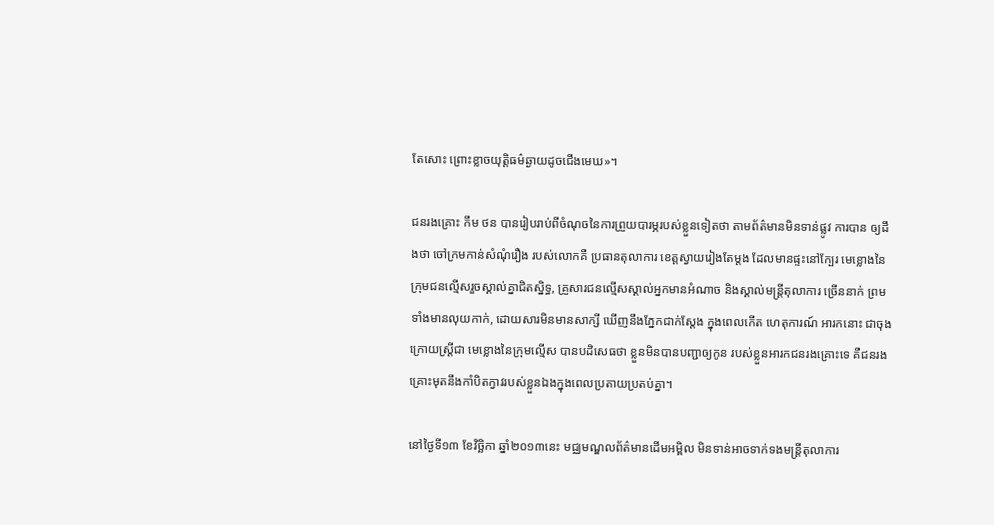តែសោះ ព្រោះខ្លាចយុត្តិធម៌ឆ្ងាយដូចជើងមេឃ»។

ជនរងគ្រោះ កឹម ថន បានរៀបរាប់ពីចំណុចនៃការព្រួយបារម្ភរបស់ខ្លួនទៀតថា តាមព័ត៌មានមិនទាន់ផ្លូវ ការបាន ឲ្យដឹងថា ចៅក្រមកាន់សំណុំរឿង របស់លោកគឺ ប្រធានតុលាការ ខេត្តស្វាយរៀងតែម្តង ដែលមានផ្ទះនៅក្បែរ មេខ្លោងនៃក្រុមជនល្មើសរួចស្គាល់គ្នាជិតស្និទ្ធ, គ្រួសារជនល្មើសស្គាល់អ្នកមានអំណាច និងស្គាល់មន្ត្រីតុលាការ ច្រើននាក់ ព្រមទាំងមានលុយកាក់, ដោយសារមិនមានសាក្សី ឃើញនឹងភ្នែកជាក់ស្តែង ក្នុងពេលកើត ហេតុការណ៍ អារកនោះ ជាចុងក្រោយស្ត្រីជា មេខ្លោងនៃក្រុមល្មើស បានបដិសេធថា ខ្លួនមិនបានបញ្ជាឲ្យកូន របស់ខ្លួនអារកជនរងគ្រោះទេ គឺជនរងគ្រោះមុតនឹងកាំបិតក្វាវរបស់ខ្លួនឯងក្នុងពេលប្រតាយប្រតប់គ្នា។

នៅថ្ងៃទី១៣ ខែវិច្ឆិកា ឆ្នាំ២០១៣នេះ មជ្ឈមណ្ឌលព័ត៌មានដើមអម្ពិល មិនទាន់អាចទាក់ទងមន្រ្តីតុលាការ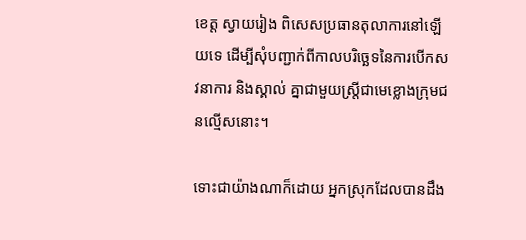ខេត្ត ស្វាយរៀង ពិសេសប្រធានតុលាការនៅឡើយទេ ដើម្បីសុំបញ្ជាក់ពីកាលបរិច្ឆេទនៃការបើកសវនាការ និងស្គាល់ គ្នាជាមួយស្ត្រីជាមេខ្លោងក្រុមជនល្មើសនោះ។

ទោះជាយ៉ាងណាក៏ដោយ អ្នកស្រុកដែលបានដឹង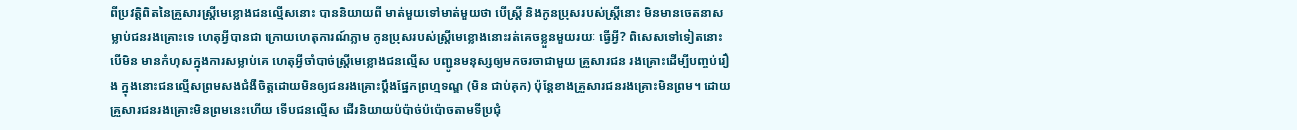ពីប្រវត្តិពិតនៃគ្រួសារស្រ្តីមេខ្លោងជនល្មើសនោះ បាននិយាយពី មាត់មួយទៅមាត់មួយថា បើស្រ្តី និងកូនប្រុសរបស់ស្រ្តីនោះ មិនមានចេតនាសម្លាប់ជនរងគ្រោះទេ ហេតុអ្វីបានជា ក្រោយហេតុការណ៍ភ្លាម កូនប្រុសរបស់ស្ត្រីមេខ្លោងនោះរត់គេចខ្លួនមួយរយៈ ធ្វើអ្វី? ពិសេសទៅទៀតនោះ បើមិន មានកំហុសក្នុងការសម្លាប់គេ ហេតុអ្វីចាំបាច់ស្ត្រីមេខ្លោងជនល្មើស បញ្ជូនមនុស្សឲ្យមកចរចាជាមួយ គ្រួសារជន រងគ្រោះដើម្បីបញ្ចប់រឿង ក្នុងនោះជនល្មើសព្រមសងជំងឺចិត្តដោយមិនឲ្យជនរងគ្រោះប្តឹងផ្នែកព្រហ្មទណ្ឌ (មិន ជាប់គុក) ប៉ុន្តែខាងគ្រួសារជនរងគ្រោះមិនព្រម។ ដោយគ្រួសារជនរងគ្រោះមិនព្រមនេះហើយ ទើបជនល្មើស ដើរនិយាយប៉ប៉ាច់ប៉ប៉ោចតាមទីប្រជុំ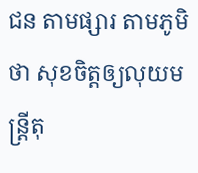ជន តាមផ្សារ តាមភូមិថា សុខចិត្តឲ្យលុយមន្ត្រីតុ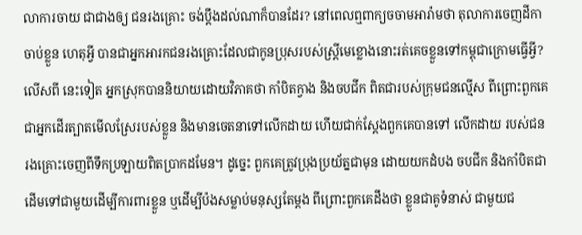លាការចាយ ជាជាងឲ្យ ជនរងគ្រោះ ចង់ប្តឹងដល់ណាក៏បានដែរ? នៅពេលឮពាក្យចចាមអារ៉ាមថា តុលាការចេញដីកាចាប់ខ្លួន ហេតុអ្វី បានជាអ្នកអារកជនរងគ្រោះដែលជាកូនប្រុសរបស់ស្ត្រីមេខ្លោងនោះរត់គេចខ្លួនទៅកម្ពុជាក្រោមធ្វើអ្វី? លើសពី នេះទៀត អ្នកស្រុកបាននិយាយដោយវិភាគថា កាំបិតក្វាង និងចបជីក ពិតជារបស់ក្រុមជនល្មើស ពីព្រោះពួកគេ ជាអ្នកដើរត្បាតមើលស្រែរបស់ខ្លួន និងមានចេតនាទៅលើកដាយ ហើយជាក់ស្តែងពួកគេបានទៅ លើកដាយ របស់ជនរងគ្រោះចេញពីទឹកប្រឡាយពិតប្រាកដមែន។ ដូច្នេះ ពួកគេត្រូវប្រុងប្រយ័ត្នជាមុន ដោយយកដំបង ចបជីក និងកាំបិតជាដើមទៅជាមួយដើម្បីការពារខ្លួន ឬដើម្បីប៉ងសម្លាប់មនុស្សតែម្តង ពីព្រោះពួកគេដឹងថា ខ្លួនជាគូទំនាស់ ជាមួយជ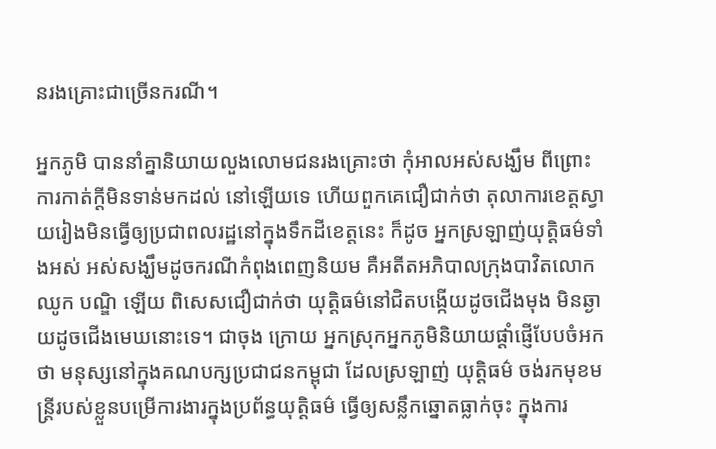នរងគ្រោះជាច្រើនករណី។

អ្នកភូមិ បាននាំគ្នានិយាយលួងលោមជនរងគ្រោះថា កុំអាលអស់សង្ឃឹម ពីព្រោះការកាត់ក្តីមិនទាន់មកដល់ នៅឡើយទេ ហើយពួកគេជឿជាក់ថា តុលាការខេត្តស្វាយរៀងមិនធ្វើឲ្យប្រជាពលរដ្ឋនៅក្នុងទឹកដីខេត្តនេះ ក៏ដូច អ្នកស្រឡាញ់យុត្តិធម៌ទាំងអស់ អស់សង្ឃឹមដូចករណីកំពុងពេញនិយម គឺអតីតអភិបាលក្រុងបាវិតលោក ឈូក បណ្ឌិ ឡើយ ពិសេសជឿជាក់ថា យុត្តិធម៌នៅជិតបង្កើយដូចជើងមុង មិនឆ្ងាយដូចជើងមេឃនោះទេ។ ជាចុង ក្រោយ អ្នកស្រុកអ្នកភូមិនិយាយផ្តាំផ្ញើបែបចំអកថា មនុស្សនៅក្នុងគណបក្សប្រជាជនកម្ពុជា ដែលស្រឡាញ់ យុត្តិធម៌ ចង់រកមុខមន្រ្តីរបស់ខ្លួនបម្រើការងារក្នុងប្រព័ន្ធយុត្តិធម៌ ធ្វើឲ្យសន្លឹកឆ្នោតធ្លាក់ចុះ ក្នុងការ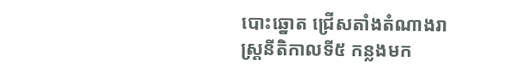បោះឆ្នោត ជ្រើសតាំងតំណាងរាស្ត្រនីតិកាលទី៥ កន្លងមក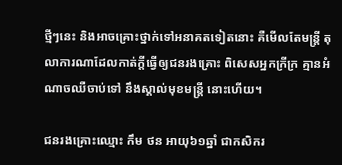ថ្មីៗនេះ និងអាចគ្រោះថ្នាក់ទៅអនាគតទៀតនោះ គឺមើលតែមន្ត្រី តុលាការណាដែលកាត់ក្តីធ្វើឲ្យជនរងគ្រោះ ពិសេសអ្នកក្រីក្រ គ្មានអំណាចឈឺចាប់ទៅ នឹងស្គាល់មុខមន្ត្រី នោះហើយ។

ជនរងគ្រោះឈ្មោះ កឹម ថន អាយុ៦១ឆ្នាំ ជាកសិករ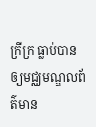ក្រីក្រ ធ្លាប់បានឲ្យមជ្ឈមណ្ឌលព័ត៌មាន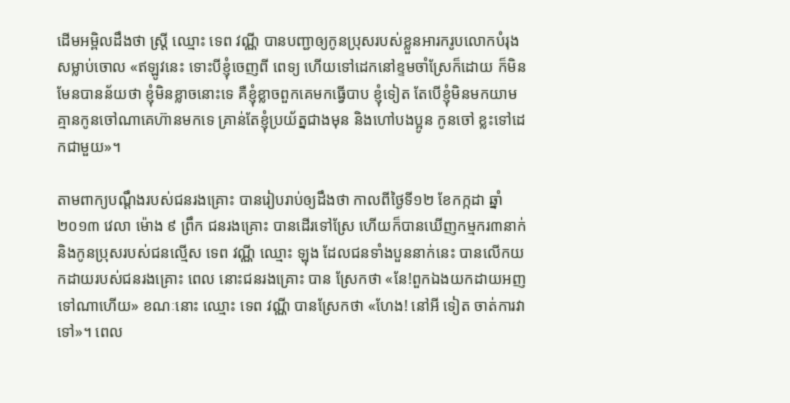ដើមអម្ពិលដឹងថា ស្ត្រី ឈ្មោះ ទេព វណ្ណី បានបញ្ជាឲ្យកូនប្រុសរបស់ខ្លួនអារករូបលោកបំរុងសម្លាប់ចោល «ឥឡូវនេះ ទោះបីខ្ញុំចេញពី ពេទ្យ ហើយទៅដេកនៅខ្ទមចាំស្រែក៏ដោយ ក៏មិនមែនបានន័យថា ខ្ញុំមិនខ្លាចនោះទេ គឺខ្ញុំខ្លាចពួកគេមកធ្វើបាប ខ្ញុំទៀត តែបើខ្ញុំមិនមកយាម គ្មានកូនចៅណាគេហ៊ានមកទេ គ្រាន់តែខ្ញុំប្រយ័ត្នជាងមុន និងហៅបងប្អូន កូនចៅ ខ្លះទៅដេកជាមួយ»។

តាមពាក្យបណ្តឹងរបស់ជនរងគ្រោះ បានរៀបរាប់ឲ្យដឹងថា កាលពីថ្ងៃទី១២ ខែកក្កដា ឆ្នាំ២០១៣ វេលា ម៉ោង ៩ ព្រឹក ជនរងគ្រោះ បានដើរទៅស្រែ ហើយក៏បានឃើញកម្មករ៣នាក់ និងកូនប្រុសរបស់ជនល្មើស ទេព វណ្ណី ឈ្មោះ ឡុង ដែលជនទាំងបួននាក់នេះ បានលើកយកដាយរបស់ជនរងគ្រោះ ពេល នោះជនរងគ្រោះ បាន ស្រែកថា «នែ!ពួកឯងយកដាយអញទៅណាហើយ» ខណៈនោះ ឈ្មោះ ទេព វណ្ណី បានស្រែកថា «ហែង! នៅអី ទៀត ចាត់ការវាទៅ»។ ពេល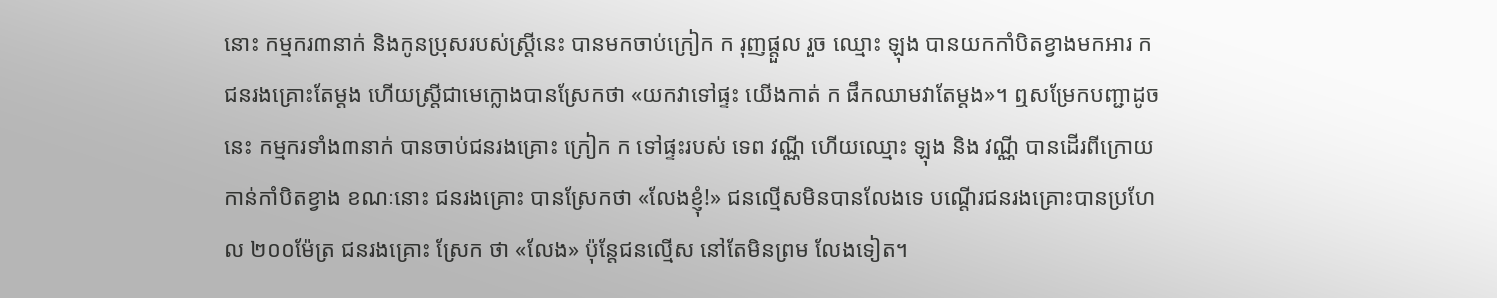នោះ កម្មករ៣នាក់ និងកូនប្រុសរបស់ស្រ្តីនេះ បានមកចាប់ក្រៀក ក រុញផ្តួល រួច ឈ្មោះ ឡុង បានយកកាំបិតខ្វាងមកអារ ក ជនរងគ្រោះតែម្តង ហើយស្រ្តីជាមេក្លោងបានស្រែកថា «យកវាទៅផ្ទះ យើងកាត់ ក ផឹកឈាមវាតែម្តង»។ ឮសម្រែកបញ្ជាដូចនេះ កម្មករទាំង៣នាក់ បានចាប់ជនរងគ្រោះ ក្រៀក ក ទៅផ្ទះរបស់ ទេព វណ្ណី ហើយឈ្មោះ ឡុង និង វណ្ណី បានដើរពីក្រោយកាន់កាំបិតខ្វាង ខណៈនោះ ជនរងគ្រោះ បានស្រែកថា «លែងខ្ញុំ!» ជនល្មើសមិនបានលែងទេ បណ្ដើរជនរងគ្រោះបានប្រហែល ២០០ម៉ែត្រ ជនរងគ្រោះ ស្រែក ថា «លែង» ប៉ុន្តែជនល្មើស នៅតែមិនព្រម លែងទៀត។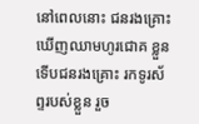នៅពេលនោះ ជនរងគ្រោះឃើញឈាមហូរជោគ ខ្លួន ទើបជនរងគ្រោះ រកទូរស័ព្ទរបស់ខ្លួន រួច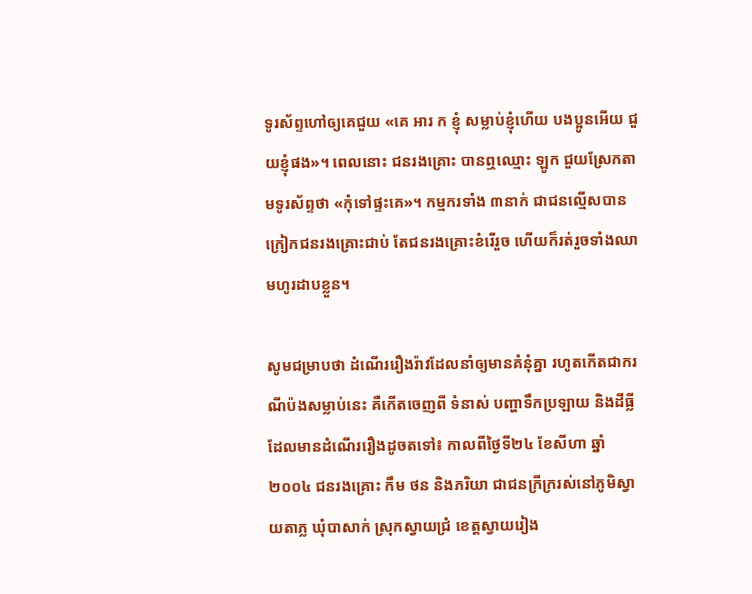ទូរស័ព្ទហៅឲ្យគេជួយ «គេ អារ ក ខ្ញុំ សម្លាប់ខ្ញុំហើយ បងប្អូនអើយ ជួយខ្ញុំផង»។ ពេលនោះ ជនរងគ្រោះ បានឮឈ្មោះ ឡូក ជួយស្រែកតាមទូរស័ព្ទថា «កុំទៅផ្ទះគេ»។ កម្មករទាំង ៣នាក់ ជាជនល្មើសបានក្រៀកជនរងគ្រោះជាប់ តែជនរងគ្រោះខំរើរួច ហើយក៏រត់រួចទាំងឈាមហូរដាបខ្លួន។

សូមជម្រាបថា ដំណើររឿងរ៉ាវដែលនាំឲ្យមានគំនុំគ្នា រហូតកើតជាករណីប៉ងសម្លាប់នេះ គឺកើតចេញពី ទំនាស់ បញ្ហាទឹកប្រឡាយ និងដីធ្លី ដែលមានដំណើររឿងដូចតទៅ៖ កាលពីថ្ងៃទី២៤ ខែសីហា ឆ្នាំ២០០៤ ជនរងគ្រោះ កឹម ថន និងភរិយា ជាជនក្រីក្ររស់នៅភូមិស្វាយតាភ្ល ឃុំបាសាក់ ស្រុកស្វាយជ្រំ ខេត្តស្វាយរៀង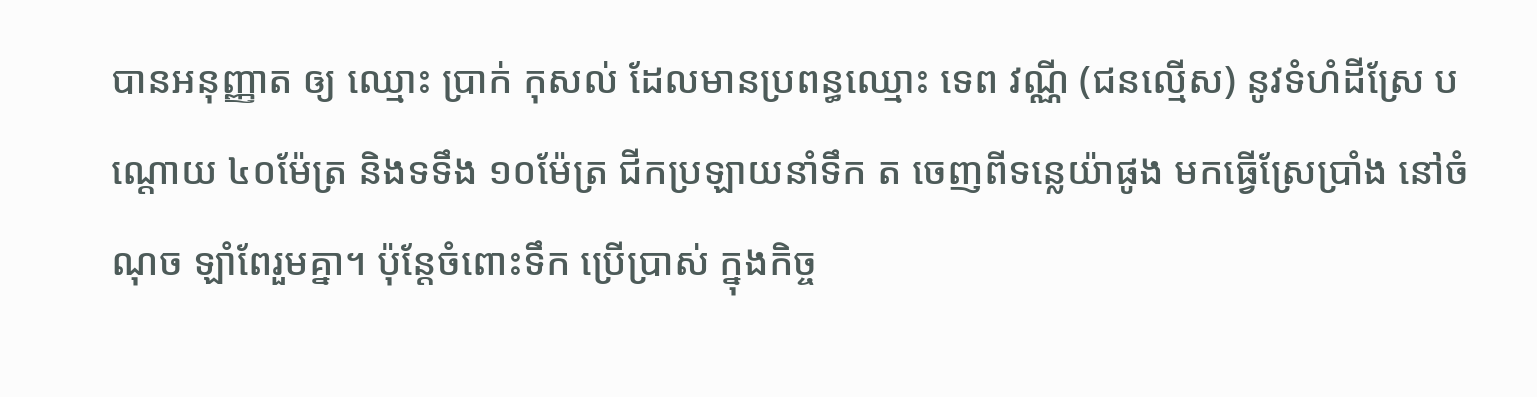បានអនុញ្ញាត ឲ្យ ឈ្មោះ ប្រាក់ កុសល់ ដែលមានប្រពន្ធឈ្មោះ ទេព វណ្ណី (ជនល្មើស) នូវទំហំដីស្រែ បណ្តោយ ៤០ម៉ែត្រ និងទទឹង ១០ម៉ែត្រ ជីកប្រឡាយនាំទឹក ត ចេញពីទន្លេយ៉ាផូង មកធ្វើស្រែប្រាំង នៅចំណុច ឡាំពែរួមគ្នា។ ប៉ុន្តែចំពោះទឹក ប្រើប្រាស់ ក្នុងកិច្ច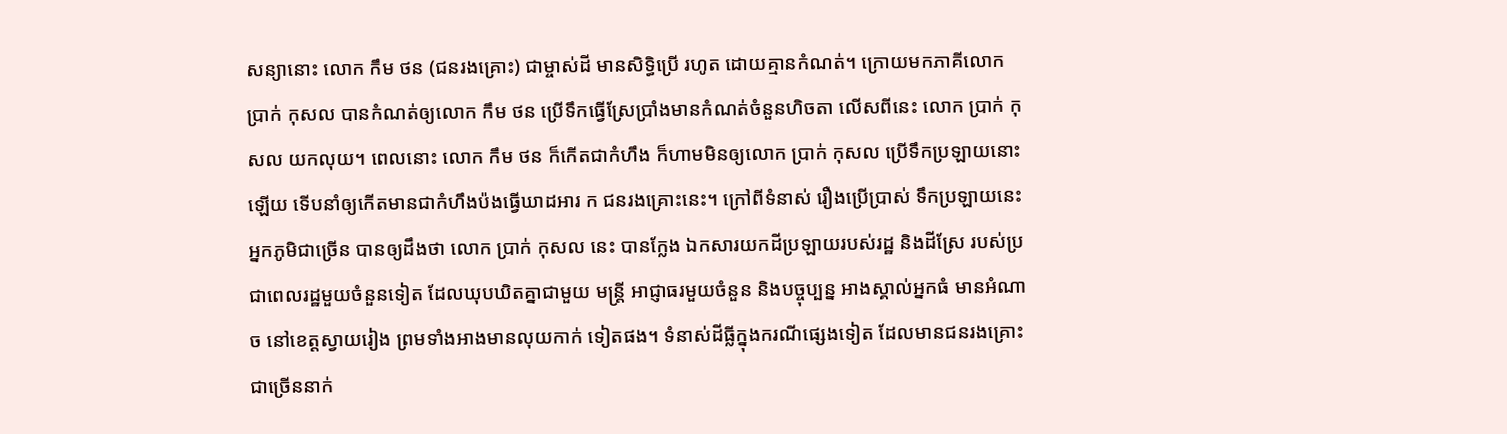សន្យានោះ លោក កឹម ថន (ជនរងគ្រោះ) ជាម្ចាស់ដី មានសិទ្ធិប្រើ រហូត ដោយគ្មានកំណត់។ ក្រោយមកភាគីលោក ប្រាក់ កុសល បានកំណត់ឲ្យលោក កឹម ថន ប្រើទឹកធ្វើស្រែប្រាំងមានកំណត់ចំនួនហិចតា លើសពីនេះ លោក ប្រាក់ កុសល យកលុយ។ ពេលនោះ លោក កឹម ថន ក៏កើតជាកំហឹង ក៏ហាមមិនឲ្យលោក ប្រាក់ កុសល ប្រើទឹកប្រឡាយនោះឡើយ ទើបនាំឲ្យកើតមានជាកំហឹងប៉ងធ្វើឃាដអារ ក ជនរងគ្រោះនេះ។ ក្រៅពីទំនាស់ រឿងប្រើប្រាស់ ទឹកប្រឡាយនេះ អ្នកភូមិជាច្រើន បានឲ្យដឹងថា លោក ប្រាក់ កុសល នេះ បានក្លែង ឯកសារយកដីប្រឡាយរបស់រដ្ឋ និងដីស្រែ របស់ប្រជាពេលរដ្ឋមួយចំនួនទៀត ដែលឃុបឃិតគ្នាជាមួយ មន្ត្រី អាជ្ញាធរមួយចំនួន និងបច្ចុប្បន្ន អាងស្គាល់អ្នកធំ មានអំណាច នៅខេត្តស្វាយរៀង ព្រមទាំងអាងមានលុយកាក់ ទៀតផង។ ទំនាស់ដីធ្លីក្នុងករណីផ្សេងទៀត ដែលមានជនរងគ្រោះជាច្រើននាក់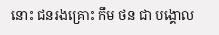នោះ ជនរងគ្រោះ កឹម ថន ជា បង្គោល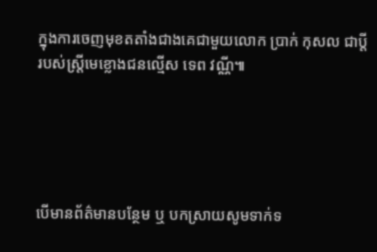ក្នុងការចេញមុខតតាំងជាងគេជាមួយលោក ប្រាក់ កុសល ជាប្តី របស់ស្រ្តីមេខ្លោងជនល្មើស ទេព វណ្ណី៕





បើមានព័ត៌មានបន្ថែម ឬ បកស្រាយសូមទាក់ទ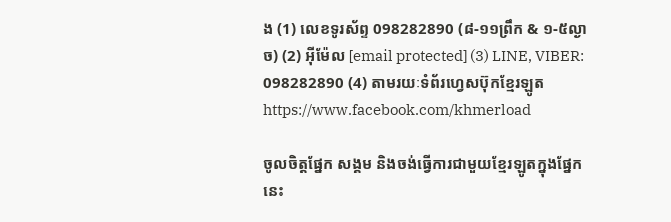ង (1) លេខទូរស័ព្ទ 098282890 (៨-១១ព្រឹក & ១-៥ល្ងាច) (2) អ៊ីម៉ែល [email protected] (3) LINE, VIBER: 098282890 (4) តាមរយៈទំព័រហ្វេសប៊ុកខ្មែរឡូត https://www.facebook.com/khmerload

ចូលចិត្តផ្នែក សង្គម និងចង់ធ្វើការជាមួយខ្មែរឡូតក្នុងផ្នែកនេះ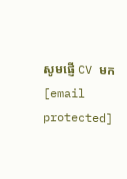សូមផ្ញើ CV មក [email protected]